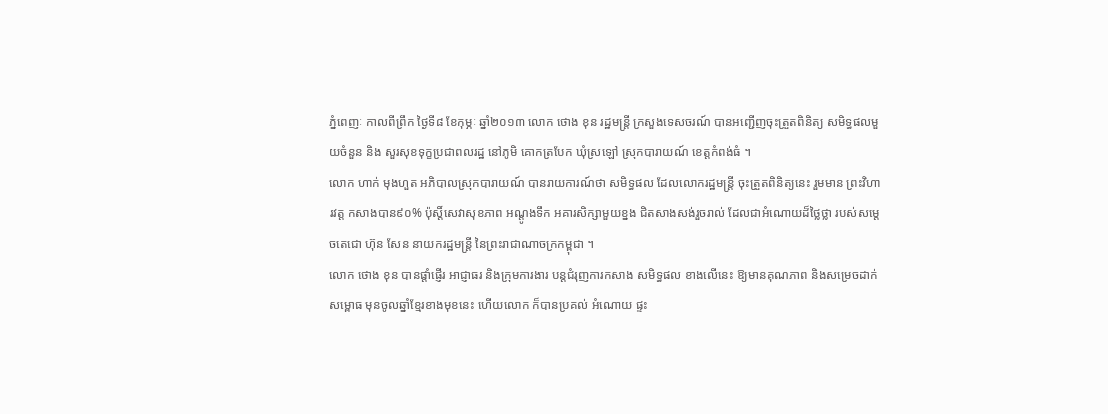ភ្នំពេញៈ កាលពីព្រឹក ថ្ងៃទី៨ ខែកុម្ភៈ ឆ្នាំ២០១៣ លោក ថោង ខុន រដ្ឋមន្រ្តី ក្រសួងទេសចរណ៍ បានអញ្ជើញចុះត្រួតពិនិត្យ សមិទ្ធផលមួយចំនួន និង សួរសុខទុក្ខប្រជាពលរដ្ឋ នៅភូមិ គោកត្របែក ឃុំស្រឡៅ ស្រុកបារាយណ៍ ខេត្តកំពង់ធំ ។
លោក ហាក់ មុងហួត អភិបាលស្រុកបារាយណ៍ បានរាយការណ៍ថា សមិទ្ធផល ដែលលោករដ្ឋមន្រ្តី ចុះត្រួតពិនិត្យនេះ រួមមាន ព្រះវិហារវត្ត កសាងបាន៩០% ប៉ុស្តិ៍សេវាសុខភាព អណ្តូងទឹក អគារសិក្សាមួយខ្នង ជិតសាងសង់រួចរាល់ ដែលជាអំណោយដ៏ថ្លៃថ្លា របស់សម្តេចតេជោ ហ៊ុន សែន នាយករដ្ឋមន្រ្តី នៃព្រះរាជាណាចក្រកម្ពុជា ។
លោក ថោង ខុន បានផ្តាំផ្ញើរ អាជ្ញាធរ និងក្រុមការងារ បន្តជំរុញការកសាង សមិទ្ធផល ខាងលើនេះ ឱ្យមានគុណភាព និងសម្រេចដាក់សម្ពោធ មុនចូលឆ្នាំខ្មែរខាងមុខនេះ ហើយលោក ក៏បានប្រគល់ អំណោយ ផ្ទះ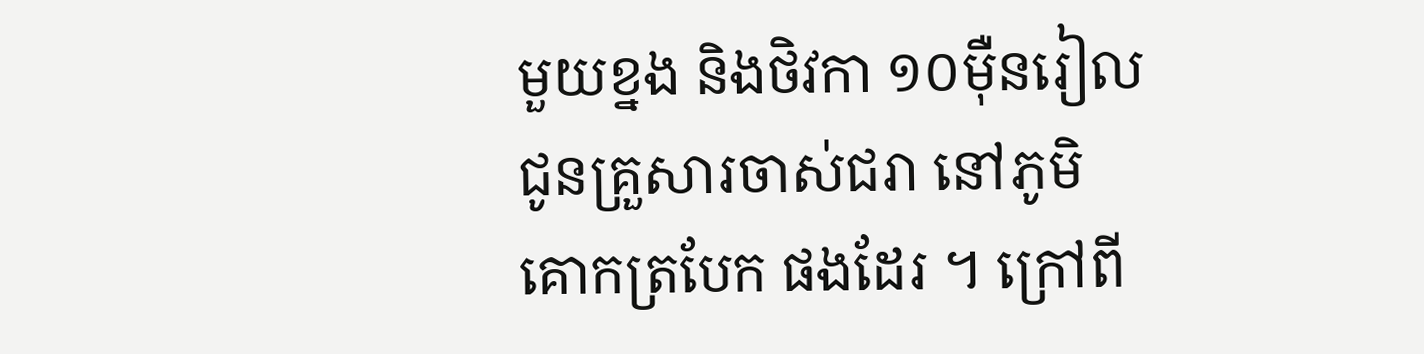មួយខ្នង និងថិវកា ១០ម៉ឺនរៀល ជូនគ្រួសារចាស់ជរា នៅភូមិគោកត្របែក ផងដែរ ។ ក្រៅពី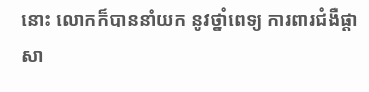នោះ លោកក៏បាននាំយក នូវថ្នាំពេទ្យ ការពារជំងឺផ្តាសា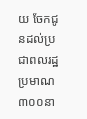យ ចែកជូនដល់ប្រជាពលរដ្ឋ ប្រមាណ៣០០នា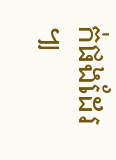ក់ផងដែរ ៕